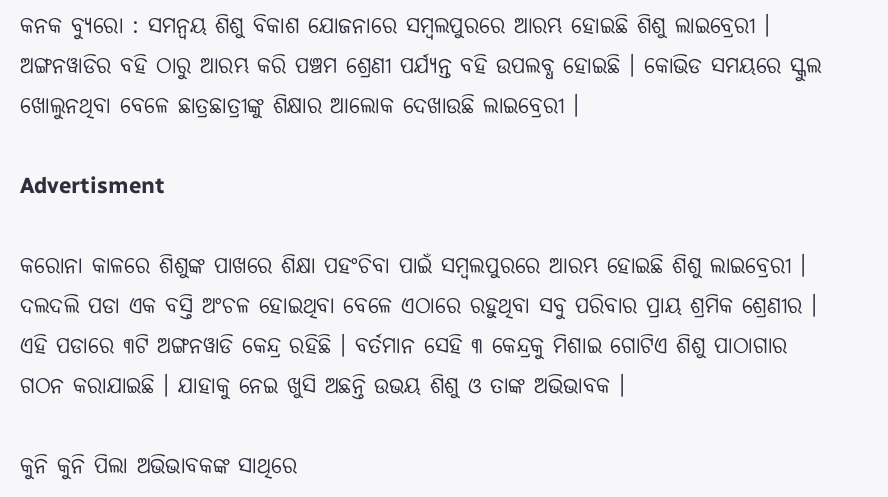କନକ ବ୍ୟୁରୋ : ସମନ୍ୱୟ ଶିଶୁ ବିକାଶ ଯୋଜନାରେ ସମ୍ବଲପୁରରେ ଆରମ୍ଭ ହୋଇଛି ଶିଶୁ ଲାଇବ୍ରେରୀ । ଅଙ୍ଗନୱାଡିର ବହି ଠାରୁ ଆରମ୍ଭ କରି ପଞ୍ଚମ ଶ୍ରେଣୀ ପର୍ଯ୍ୟନ୍ତ ବହି ଉପଲବ୍ଧ ହୋଇଛି । କୋଭିଡ ସମୟରେ ସ୍କୁଲ ଖୋଲୁନଥିବା ବେଳେ ଛାତ୍ରଛାତ୍ରୀଙ୍କୁ ଶିକ୍ଷାର ଆଲୋକ ଦେଖାଉଛି ଲାଇବ୍ରେରୀ ।

Advertisment

କରୋନା କାଳରେ ଶିଶୁଙ୍କ ପାଖରେ ଶିକ୍ଷା ପହଂଚିବା ପାଇଁ ସମ୍ବଲପୁରରେ ଆରମ୍ଭ ହୋଇଛି ଶିଶୁ ଲାଇବ୍ରେରୀ । ଦଲଦଲି ପଡା ଏକ ବସ୍ତି ଅଂଚଳ ହୋଇଥିବା ବେଳେ ଏଠାରେ ରହୁଥିବା ସବୁ ପରିବାର ପ୍ରାୟ ଶ୍ରମିକ ଶ୍ରେଣୀର । ଏହି ପଡାରେ ୩ଟି ଅଙ୍ଗନୱାଡି କେନ୍ଦ୍ର ରହିଛି । ବର୍ତମାନ ସେହି ୩ କେନ୍ଦ୍ରକୁ ମିଶାଇ ଗୋଟିଏ ଶିଶୁ ପାଠାଗାର ଗଠନ କରାଯାଇଛି । ଯାହାକୁ ନେଇ ଖୁସି ଅଛନ୍ତି ଉଭୟ ଶିଶୁ ଓ ତାଙ୍କ ଅଭିଭାବକ ।

କୁନି କୁନି ପିଲା ଅଭିଭାବକଙ୍କ ସାଥିରେ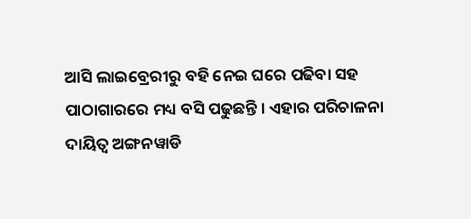ଆସି ଲାଇବ୍ରେରୀରୁ ବହି ନେଇ ଘରେ ପଢିବା ସହ ପାଠାଗାରରେ ମଧ୍ୟ ବସି ପଢୁଛନ୍ତି । ଏହାର ପରିଚାଳନା ଦାୟିତ୍ୱ ଅଙ୍ଗନୱାଡି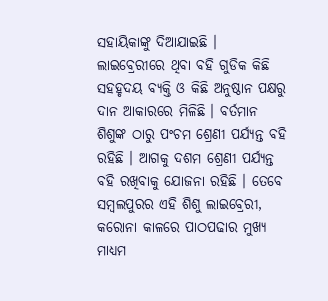ସହାୟିକାଙ୍କୁ ଦିଆଯାଇଛି । ଲାଇବ୍ରେରୀରେ ଥିବା ବହି ଗୁଡିକ କିଛି ସହହୃଦୟ ବ୍ୟକ୍ତି ଓ କିଛି ଅନୁଷ୍ଠାନ ପକ୍ଷରୁ ଦାନ ଆକାରରେ ମିଳିଛି । ବର୍ତମାନ ଶିଶୁଙ୍କ ଠାରୁ ପଂଚମ ଶ୍ରେଣୀ ପର୍ଯ୍ୟନ୍ତ ବହି ରହିଛି । ଆଗକୁ ଦଶମ ଶ୍ରେଣୀ ପର୍ଯ୍ୟନ୍ତ ବହି ରଖିବାକୁ ଯୋଜନା ରହିଛି । ତେବେ ସମ୍ବଲପୁରର ଏହି ଶିଶୁ ଲାଇବ୍ରେରୀ, କରୋନା କାଳରେ ପାଠପଢାର ମୁଖ୍ୟ ମାଧ୍ୟମ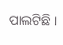ପାଲଟିଛି ।